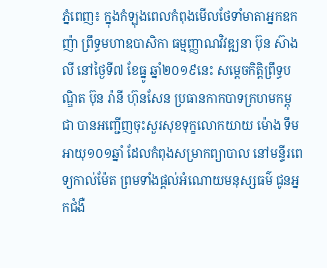ភ្នំពេញ៖ ក្នុងកំឡុងពេលកំពុងមើលថែទាំមាតាអ្នកឧកញ៉ា ព្រឹទ្ធមហាឧបាសិកា ធម្មញ្ញាណវិវឌ្ឍនា ប៊ុន ស៊ាងលី នៅថ្ងៃទី៧ ខែធ្នូ ឆ្នាំ២០១៩នេះ សម្តេចកិត្តិព្រឹទ្ធបណ្ឌិត ប៊ុន រ៉ានី ហ៊ុនសែន ប្រធានកាកបាទក្រហមកម្ពុជា បានអញ្ជើញចុះសួរសុខទុក្ខលោកយាយ ម៉ោង ទឹម អាយុ១០១ឆ្នាំ ដែលកំពុងសម្រាកព្យាបាល នៅមន្ទីរពេទ្យកាល់ម៉ែត ព្រមទាំងផ្តល់អំណោយមនុស្សធម៌ ជូនអ្នកជំងឺ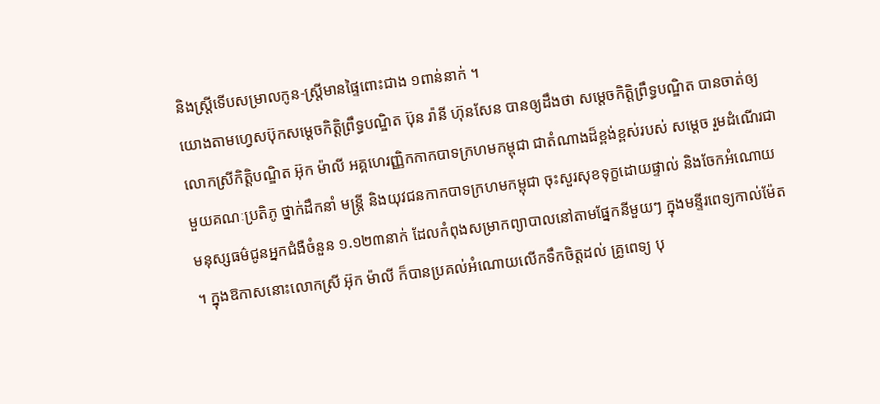និងស្ត្រីទើបសម្រាលកូន-ស្ត្រីមានផ្ទៃពោះជាង ១ពាន់នាក់ ។
យោងតាមហ្វេសប៊ុកសម្តេចកិត្តិព្រឹទ្ធបណ្ឌិត ប៊ុន រ៉ានី ហ៊ុនសែន បានឲ្យដឹងថា សម្តេចកិត្តិព្រឹទ្ធបណ្ឌិត បានចាត់ឲ្យលោកស្រីកិត្តិបណ្ឌិត អ៊ុក ម៉ាលី អគ្គហេរញ្ញិកកាកបាទក្រហមកម្ពុជា ជាតំណាងដ៏ខ្ពង់ខ្ពស់របស់ សម្តេច រួមដំណើរជាមួយគណៈប្រតិភូ ថ្នាក់ដឹកនាំ មន្ត្រី និងយុវជនកាកបាទក្រហមកម្ពុជា ចុះសួរសុខទុក្ខដោយផ្ទាល់ និងចែកអំណោយមនុស្សធម៌ជូនអ្នកជំងឺចំនួន ១.១២៣នាក់ ដែលកំពុងសម្រាកព្យាបាលនៅតាមផ្នែកនីមួយៗ ក្នុងមន្ទីរពេទ្យកាល់ម៉ែត ។ ក្នុងឱកាសនោះលោកស្រី អ៊ុក ម៉ាលី ក៏បានប្រគល់អំណោយលើកទឹកចិត្តដល់ គ្រូពេទ្យ បុ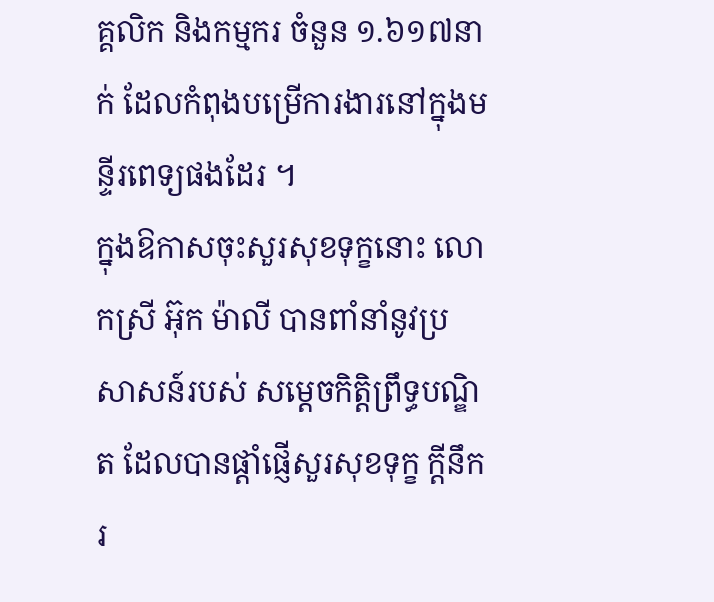គ្គលិក និងកម្មករ ចំនួន ១.៦១៧នាក់ ដែលកំពុងបម្រើការងារនៅក្នុងមន្ទីរពេទ្យផងដែរ ។
ក្នុងឱកាសចុះសួរសុខទុក្ខនោះ លោកស្រី អ៊ុក ម៉ាលី បានពាំនាំនូវប្រសាសន៍របស់ សម្ដេចកិត្តិព្រឹទ្ធបណ្ឌិត ដែលបានផ្ដាំផ្ញើសួរសុខទុក្ខ ក្ដីនឹករ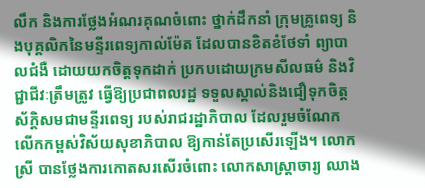លឹក និងការថ្លែងអំណរគុណចំពោះ ថ្នាក់ដឹកនាំ ក្រុមគ្រូពេទ្យ និងបុគ្គលិកនៃមន្ទីរពេទ្យកាល់ម៉ែត ដែលបានខិតខំថែទាំ ព្យាបាលជំងឺ ដោយយកចិត្តទុកដាក់ ប្រកបដោយក្រមសីលធម៌ និងវិជ្ជាជីវៈត្រឹមត្រូវ ធ្វើឱ្យប្រជាពលរដ្ឋ ទទួលស្គាល់និងជឿទុកចិត្ត ស័ក្តិសមជាមន្ទីរពេទ្យ របស់រាជរដ្ឋាភិបាល ដែលរួមចំណែកលើកកម្ពស់វិស័យសុខាភិបាល ឱ្យកាន់តែប្រសើរឡើង។ លោកស្រី បានថ្លែងការកោតសរសើរចំពោះ លោកសាស្ត្រាចារ្យ ឈាង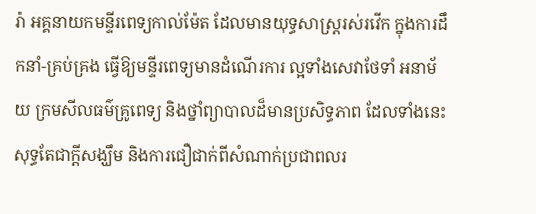រ៉ា អគ្គនាយកមន្ទីរពេទ្យកាល់ម៉ែត ដែលមានយុទ្ធសាស្ត្ររស់រវើក ក្នុងការដឹកនាំ-គ្រប់គ្រង ធ្វើឱ្យមន្ទីរពេទ្យមានដំណើរការ ល្អទាំងសេវាថែទាំ អនាម័យ ក្រមសីលធម៌គ្រូពេទ្យ និងថ្នាំព្យាបាលដ៏មានប្រសិទ្ធភាព ដែលទាំងនេះសុទ្ធតែជាក្តីសង្ឃឹម និងការជឿជាក់ពីសំណាក់ប្រជាពលរ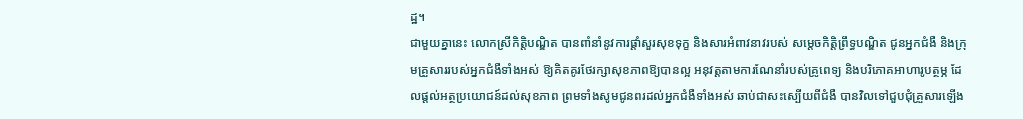ដ្ឋ។
ជាមួយគ្នានេះ លោកស្រីកិត្តិបណ្ឌិត បានពាំនាំនូវការផ្តាំសួរសុខទុក្ខ និងសារអំពាវនាវរបស់ សម្ដេចកិត្តិព្រឹទ្ធបណ្ឌិត ជូនអ្នកជំងឺ និងក្រុមគ្រួសាររបស់អ្នកជំងឺទាំងអស់ ឱ្យគិតគូរថែរក្សាសុខភាពឱ្យបានល្អ អនុវត្តតាមការណែនាំរបស់គ្រូពេទ្យ និងបរិភោគអាហារូបត្ថម្ភ ដែលផ្តល់អត្ថប្រយោជន៍ដល់សុខភាព ព្រមទាំងសូមជូនពរដល់អ្នកជំងឺទាំងអស់ ឆាប់ជាសះស្បើយពីជំងឺ បានវិលទៅជួបជុំគ្រួសារឡើង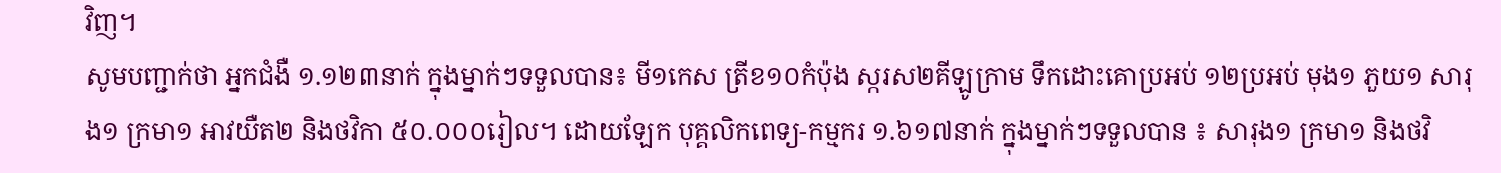វិញ។
សូមបញ្ជាក់ថា អ្នកជំងឺ ១.១២៣នាក់ ក្នុងម្នាក់ៗទទួលបាន៖ មី១កេស ត្រីខ១០កំប៉ុង ស្ករស២គីឡូក្រាម ទឹកដោះគោប្រអប់ ១២ប្រអប់ មុង១ ភួយ១ សារុង១ ក្រមា១ អាវយឺត២ និងថវិកា ៥០.០០០រៀល។ ដោយឡែក បុគ្គលិកពេទ្យ-កម្មករ ១.៦១៧នាក់ ក្នុងម្នាក់ៗទទួលបាន ៖ សារុង១ ក្រមា១ និងថវិ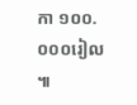កា ១០០.០០០រៀល ៕